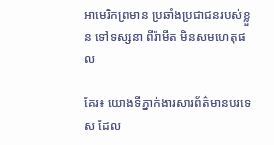អាមេរិកព្រមាន ប្រឆាំងប្រជាជនរបស់ខ្លួន ទៅទស្សនា ពីរ៉ាមីត មិនសមហេតុផល

គែរ៖ យោងទីភ្នាក់ងារសារព័ត៌មានបរទេស ដែល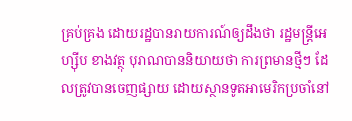គ្រប់គ្រង ដោយរដ្ឋបានរាយការណ៍ឲ្យដឹងថា រដ្ឋមន្ត្រីអេហ្ស៊ីប ខាងវត្ថុ បុរាណបាននិយាយថា ការព្រមានថ្មីៗ ដែលត្រូវបានចេញផ្សាយ ដោយស្ថានទូតអាមេរិកប្រចាំនៅ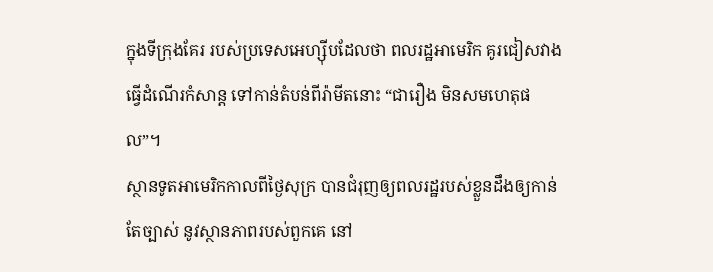ក្នុងទីក្រុងគែរ របស់ប្រទេសអេហ្ស៊ីបដែលថា ពលរដ្ឋអាមេរិក គូរជៀសវាងធ្វើដំណើរកំសាន្ត ទៅកាន់តំបន់ពីរ៉ាមីតនោះ “ជារឿង មិនសមហេតុផល”។
ស្ថានទូតអាមេរិកកាលពីថ្ងៃសុក្រ បានជំរុញឲ្យពលរដ្ឋរបស់ខ្លួនដឹងឲ្យកាន់តែច្បាស់ នូវស្ថានភាពរបស់ពួកគេ នៅ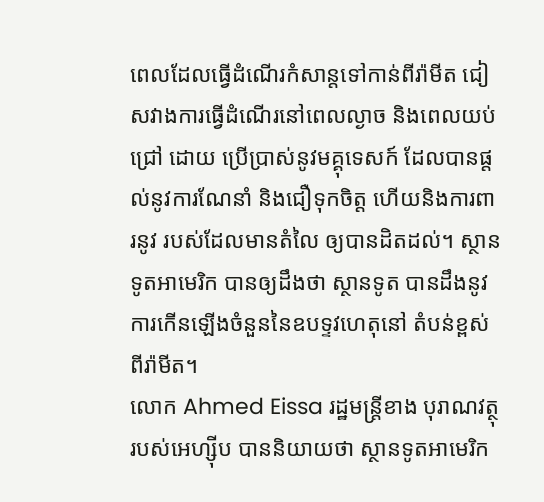ពេលដែលធ្វើដំណើរកំសាន្តទៅកាន់ពីរ៉ាមីត ជៀសវាងការធ្វើដំណើរនៅពេលល្ងាច និងពេលយប់ជ្រៅ ដោយ ប្រើប្រាស់នូវមគ្គុទេសក៍ ដែលបានផ្តល់នូវការណែនាំ និងជឿទុកចិត្ត ហើយនិងការពារនូវ របស់ដែលមានតំលៃ ឲ្យបានដិតដល់។ ស្ថានទូតអាមេរិក បានឲ្យដឹងថា ស្ថានទូត បានដឹងនូវការកើនឡើងចំនួននៃឧបទ្ទវហេតុនៅ តំបន់ខ្ពស់ពីរ៉ាមីត។
លោក Ahmed Eissa រដ្ឋមន្ត្រីខាង បុរាណវត្ថុរបស់អេហ្ស៊ីប បាននិយាយថា ស្ថានទូតអាមេរិក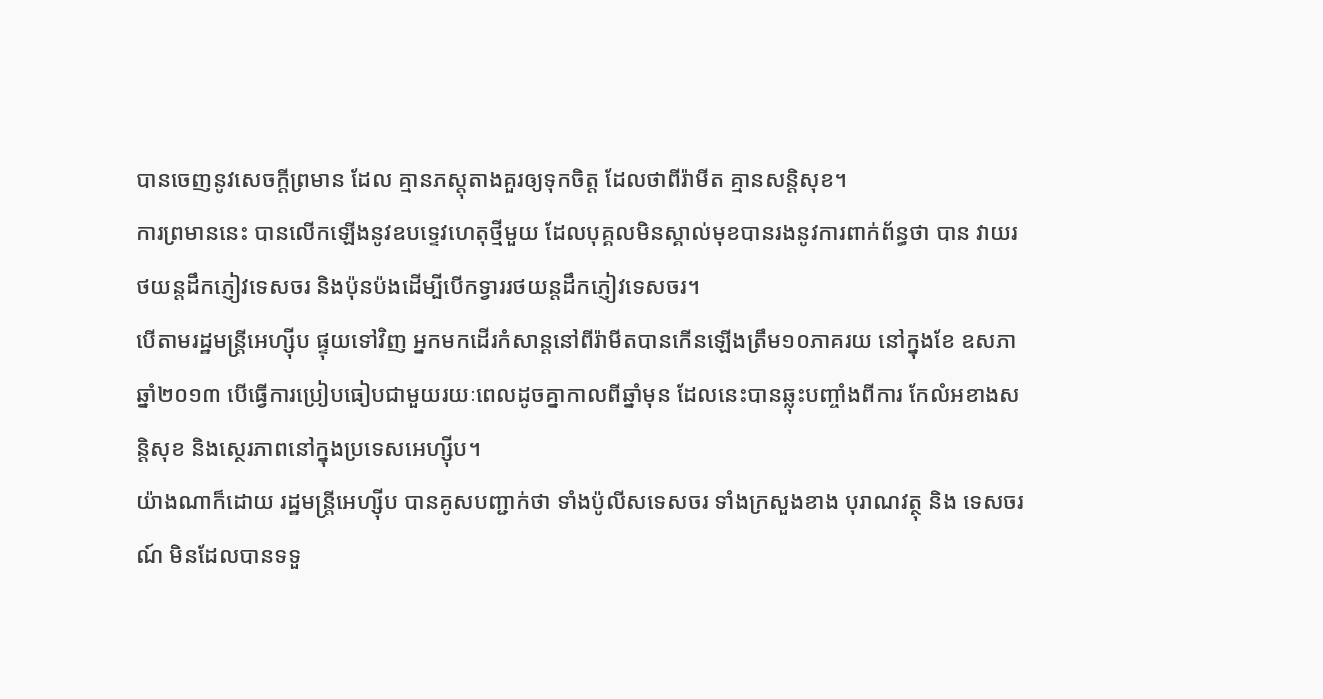បានចេញនូវសេចក្តីព្រមាន ដែល គ្មានភស្តុតាងគួរឲ្យទុកចិត្ត ដែលថាពីរ៉ាមីត គ្មានសន្តិសុខ។
ការព្រមាននេះ បានលើកឡើងនូវឧបទ្ទេវហេតុថ្មីមួយ ដែលបុគ្គលមិនស្គាល់មុខបានរងនូវការពាក់ព័ន្ធថា បាន វាយរថយន្តដឹកភ្ញៀវទេសចរ និងប៉ុនប៉ងដើម្បីបើកទ្វាររថយន្តដឹកភ្ញៀវទេសចរ។
បើតាមរដ្ឋមន្ត្រីអេហ្ស៊ីប ផ្ទុយទៅវិញ អ្នកមកដើរកំសាន្តនៅពីរ៉ាមីតបានកើនឡើងត្រឹម១០ភាគរយ នៅក្នុងខែ ឧសភា ឆ្នាំ២០១៣ បើធ្វើការប្រៀបធៀបជាមួយរយៈពេលដូចគ្នាកាលពីឆ្នាំមុន ដែលនេះបានឆ្លុះបញ្ចាំងពីការ កែលំអខាងសន្តិសុខ និងស្ថេរភាពនៅក្នុងប្រទេសអេហ្ស៊ីប។
យ៉ាងណាក៏ដោយ រដ្ឋមន្ត្រីអេហ្ស៊ីប បានគូសបញ្ជាក់ថា ទាំងប៉ូលីសទេសចរ ទាំងក្រសួងខាង បុរាណវត្ថុ និង ទេសចរណ៍ មិនដែលបានទទួ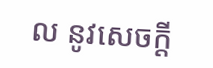ល នូវសេចក្តី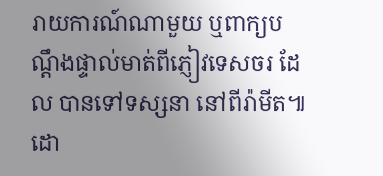រាយការណ៍ណាមួយ ឬពាក្យបណ្តឹងផ្ទាល់មាត់ពីភ្ញៀវទេសចរ ដែល បានទៅទស្សនា នៅពីរ៉ាមីត៕ ដោ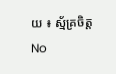យ ៖ ស្ម័គ្រចិត្ត
No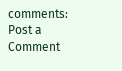comments:
Post a Comment